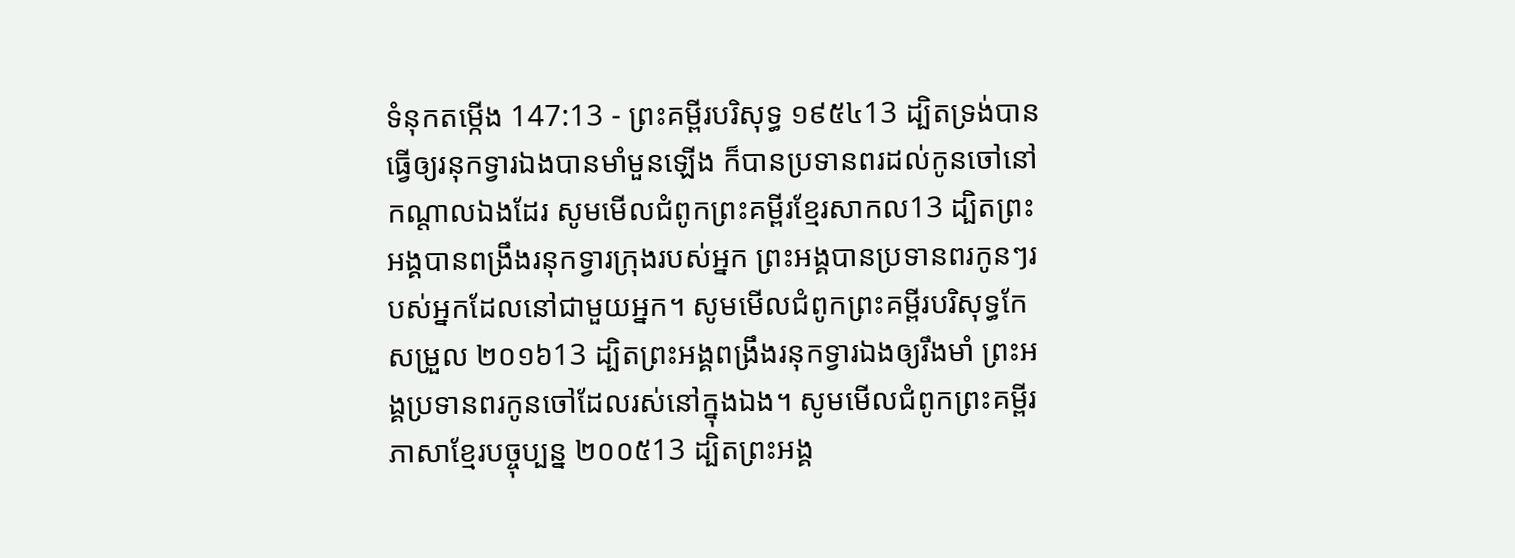ទំនុកតម្កើង 147:13 - ព្រះគម្ពីរបរិសុទ្ធ ១៩៥៤13 ដ្បិតទ្រង់បានធ្វើឲ្យរនុកទ្វារឯងបានមាំមួនឡើង ក៏បានប្រទានពរដល់កូនចៅនៅកណ្តាលឯងដែរ សូមមើលជំពូកព្រះគម្ពីរខ្មែរសាកល13 ដ្បិតព្រះអង្គបានពង្រឹងរនុកទ្វារក្រុងរបស់អ្នក ព្រះអង្គបានប្រទានពរកូនៗរបស់អ្នកដែលនៅជាមួយអ្នក។ សូមមើលជំពូកព្រះគម្ពីរបរិសុទ្ធកែសម្រួល ២០១៦13 ដ្បិតព្រះអង្គពង្រឹងរនុកទ្វារឯងឲ្យរឹងមាំ ព្រះអង្គប្រទានពរកូនចៅដែលរស់នៅក្នុងឯង។ សូមមើលជំពូកព្រះគម្ពីរភាសាខ្មែរបច្ចុប្បន្ន ២០០៥13 ដ្បិតព្រះអង្គ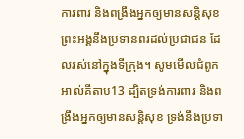ការពារ និងពង្រឹងអ្នកឲ្យមានសន្តិសុខ ព្រះអង្គនឹងប្រទានពរដល់ប្រជាជន ដែលរស់នៅក្នុងទីក្រុង។ សូមមើលជំពូកអាល់គីតាប13 ដ្បិតទ្រង់ការពារ និងពង្រឹងអ្នកឲ្យមានសន្តិសុខ ទ្រង់នឹងប្រទា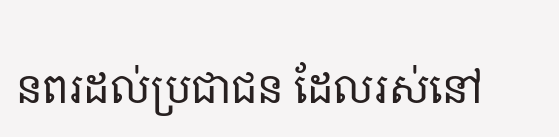នពរដល់ប្រជាជន ដែលរស់នៅ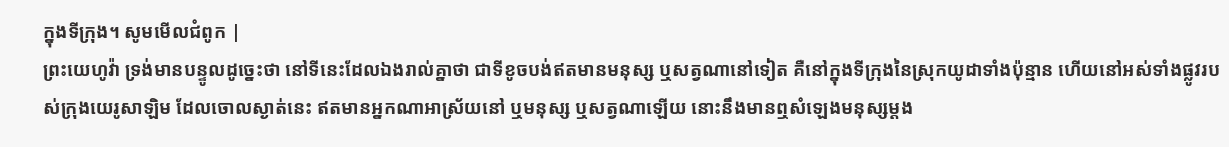ក្នុងទីក្រុង។ សូមមើលជំពូក |
ព្រះយេហូវ៉ា ទ្រង់មានបន្ទូលដូច្នេះថា នៅទីនេះដែលឯងរាល់គ្នាថា ជាទីខូចបង់ឥតមានមនុស្ស ឬសត្វណានៅទៀត គឺនៅក្នុងទីក្រុងនៃស្រុកយូដាទាំងប៉ុន្មាន ហើយនៅអស់ទាំងផ្លូវរបស់ក្រុងយេរូសាឡិម ដែលចោលស្ងាត់នេះ ឥតមានអ្នកណាអាស្រ័យនៅ ឬមនុស្ស ឬសត្វណាឡើយ នោះនឹងមានឮសំឡេងមនុស្សម្តង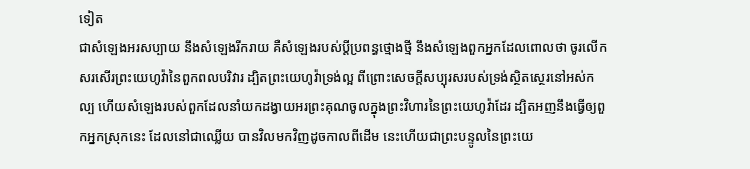ទៀត
ជាសំឡេងអរសប្បាយ នឹងសំឡេងរីករាយ គឺសំឡេងរបស់ប្ដីប្រពន្ធថ្មោងថ្មី នឹងសំឡេងពួកអ្នកដែលពោលថា ចូរលើកសរសើរព្រះយេហូវ៉ានៃពួកពលបរិវារ ដ្បិតព្រះយេហូវ៉ាទ្រង់ល្អ ពីព្រោះសេចក្ដីសប្បុរសរបស់ទ្រង់ស្ថិតស្ថេរនៅអស់កល្ប ហើយសំឡេងរបស់ពួកដែលនាំយកដង្វាយអរព្រះគុណចូលក្នុងព្រះវិហារនៃព្រះយេហូវ៉ាដែរ ដ្បិតអញនឹងធ្វើឲ្យពួកអ្នកស្រុកនេះ ដែលនៅជាឈ្លើយ បានវិលមកវិញដូចកាលពីដើម នេះហើយជាព្រះបន្ទូលនៃព្រះយេ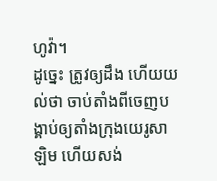ហូវ៉ា។
ដូច្នេះ ត្រូវឲ្យដឹង ហើយយល់ថា ចាប់តាំងពីចេញបង្គាប់ឲ្យតាំងក្រុងយេរូសាឡិម ហើយសង់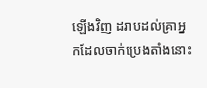ឡើងវិញ ដរាបដល់គ្រាអ្នកដែលចាក់ប្រេងតាំងនោះ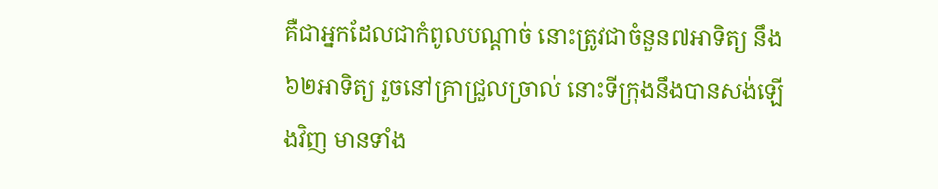គឺជាអ្នកដែលជាកំពូលបណ្តាច់ នោះត្រូវជាចំនួន៧អាទិត្យ នឹង៦២អាទិត្យ រួចនៅគ្រាជ្រួលច្រាល់ នោះទីក្រុងនឹងបានសង់ឡើងវិញ មានទាំង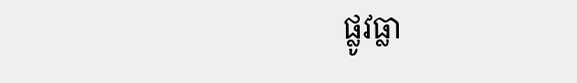ផ្លូវធ្លា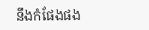នឹងកំផែងផង